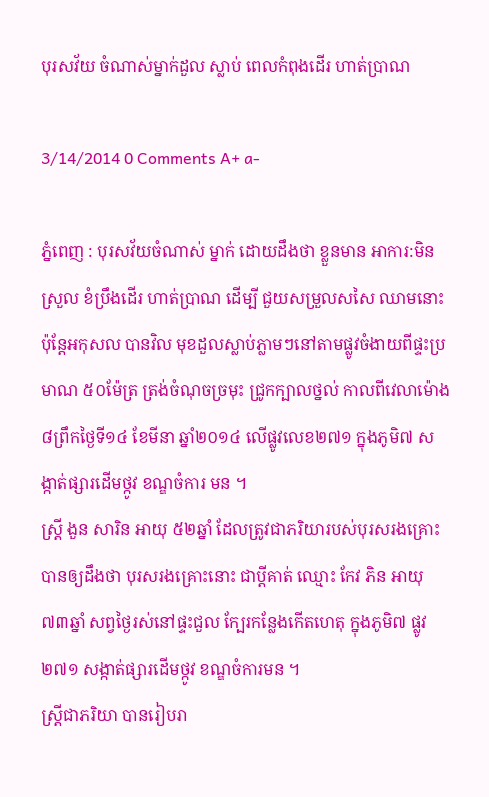បុរសវ័យ ចំណាស់ម្នាក់ដួល ស្លាប់ ពេលកំពុងដើរ ហាត់ប្រាណ

3/14/2014 0 Comments A+ a-

ភ្នំពេញ : បុរសវ័យចំណាស់ ម្នាក់ ដោយដឹងថា ខ្លួនមាន អាការ:មិនស្រួល ខំប្រឹងដើរ ហាត់ប្រាណ ដើម្បី ជួយសម្រួលសសៃ ឈាមនោះ ប៉ុន្តែអកុសល បានវិល មុខដួលស្លាប់ភ្លាមៗនៅតាមផ្លូវចំងាយពីផ្ទះប្រមាណ ៥០ម៉ែត្រ ត្រង់ចំណុចច្រមុះ ជ្រូកក្បាលថ្នល់ កាលពីវេលាម៉ោង៨ព្រឹកថ្ងៃទី១៤ ខែមីនា ឆ្នាំ២០១៤ លើផ្លូវលេខ២៧១ ក្នុងភូមិ៧ សង្កាត់ផ្សារដើមថ្កូវ ខណ្ឌចំការ មន ។
ស្រ្តី ងួន សារិន អាយុ ៥២ឆ្នាំ ដែលត្រូវជាភរិយារបស់បុរសរងគ្រោះ បានឲ្យដឹងថា បុរសរងគ្រោះនោះ ជាប្តីគាត់ ឈ្មោះ កែវ ភិន អាយុ ៧៣ឆ្នាំ សព្វថ្ងៃរស់នៅផ្ទះជួល ក្បែរកន្លែងកើតហេតុ ក្នុងភូមិ៧ ផ្លូវ២៧១ សង្កាត់ផ្សារដើមថ្កូវ ខណ្ឌចំការមន ។
ស្រ្តីជាភរិយា បានរៀបរា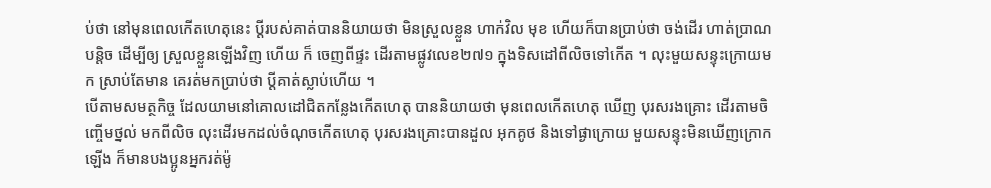ប់ថា នៅមុនពេលកើតហេតុនេះ ប្តីរបស់គាត់បាននិយាយថា មិនស្រួលខ្លួន ហាក់វិល មុខ ហើយក៏បានប្រាប់ថា ចង់ដើរ ហាត់ប្រាណបន្តិច ដើម្បីឲ្យ ស្រួលខ្លួនឡើងវិញ ហើយ ក៏ ចេញពីផ្ទះ ដើរតាមផ្លូវលេខ២៧១ ក្នុងទិសដៅពីលិចទៅកើត ។ លុះមួយសន្ទុះក្រោយមក ស្រាប់តែមាន គេរត់មកប្រាប់ថា ប្តីគាត់ស្លាប់ហើយ ។
បើតាមសមត្ថកិច្ច ដែលយាមនៅគោលដៅជិតកន្លែងកើតហេតុ បាននិយាយថា មុនពេលកើតហេតុ ឃើញ បុរសរងគ្រោះ ដើរតាមចិញ្ចើមថ្នល់ មកពីលិច លុះដើរមកដល់ចំណុចកើតហេតុ បុរសរងគ្រោះបានដួល អុកគូថ និងទៅផ្ងាក្រោយ មួយសន្ទុះមិនឃើញក្រោកឡើង ក៏មានបងប្អូនអ្នករត់ម៉ូ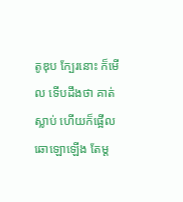តូឌុប ក្បែរនោះ ក៏មើល ទើបដឹងថា គាត់ស្លាប់ ហើយក៏ផ្អើលឆោឡោឡើង តែម្ត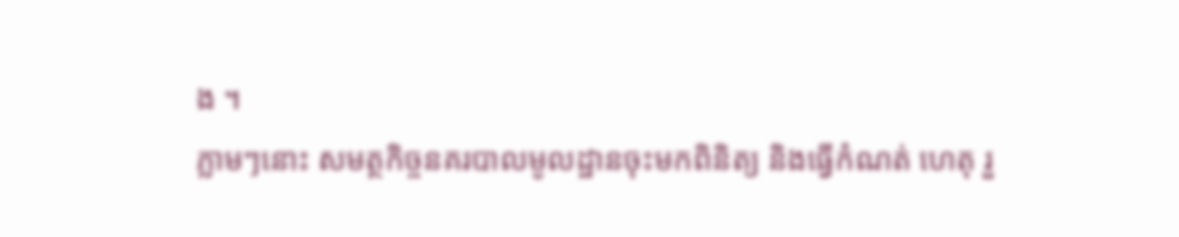ង ។
ភ្លាមៗនោះ សមត្ថកិច្ចនគរបាលមូលដ្ឋានចុះមកពិនិត្យ និងធ្វើកំណត់ ហេតុ រួ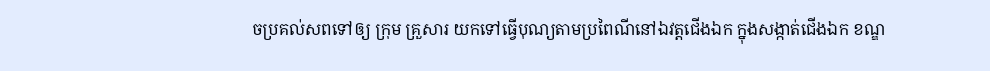ចប្រគល់សពទៅឲ្យ ក្រុម គ្រួសារ យកទៅធ្វើបុណ្យតាមប្រពៃណីនៅឯវត្តជើងឯក ក្នុងសង្កាត់ជើងឯក ខណ្ឌ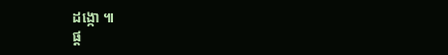ដង្កោ ៕
ផ្ត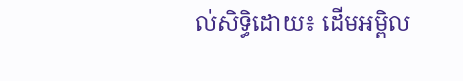ល់សិទ្ធិដោយ៖ ដើមអម្ពិល